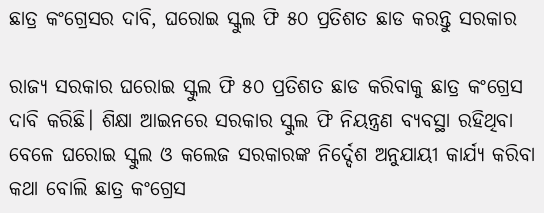ଛାତ୍ର କଂଗ୍ରେସର ଦାବି, ଘରୋଇ ସ୍କୁଲ ଫି ୫୦ ପ୍ରତିଶତ ଛାଡ କରନ୍ତୁ ସରକାର

ରାଜ୍ୟ ସରକାର ଘରୋଇ ସ୍କୁଲ ଫି ୫୦ ପ୍ରତିଶତ ଛାଡ କରିବାକୁ ଛାତ୍ର କଂଗ୍ରେସ ଦାବି କରିଛି। ଶିକ୍ଷା ଆଇନରେ ସରକାର ସ୍କୁଲ ଫି ନିୟନ୍ତ୍ରଣ ବ୍ୟବସ୍ଥା ରହିଥିବା ବେଳେ ଘରୋଇ ସ୍କୁଲ ଓ କଲେଜ ସରକାରଙ୍କ ନିର୍ଦ୍ଦେଶ ଅନୁଯାୟୀ କାର୍ଯ୍ୟ କରିବା କଥା ବୋଲି ଛାତ୍ର କଂଗ୍ରେସ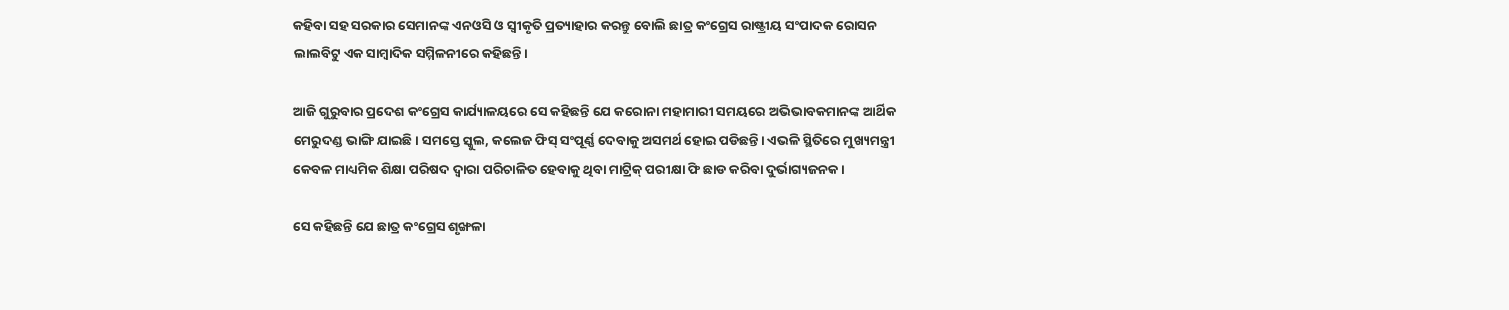କହିବା ସହ ସରକାର ସେମାନଙ୍କ ଏନଓସି ଓ ସ୍ୱୀକୃତି ପ୍ରତ୍ୟାହାର କରନ୍ତୁ ବୋଲି ଛାତ୍ର କଂଗ୍ରେସ ରାଷ୍ଟ୍ରୀୟ ସଂପାଦକ ରୋସନ ଲାଲବିଟୁ ଏକ ସାମ୍ବାଦିକ ସମ୍ମିଳନୀରେ କହିଛନ୍ତି।

ଆଜି ଗୁରୁବାର ପ୍ରଦେଶ କଂଗ୍ରେସ କାର୍ଯ୍ୟାଳୟରେ ସେ କହିଛନ୍ତି ଯେ କରୋନା ମହାମାରୀ ସମୟରେ ଅଭିଭାବକମାନଙ୍କ ଆର୍ଥିକ ମେରୁଦଣ୍ଡ ଭାଙ୍ଗି ଯାଇଛି। ସମସ୍ତେ ସ୍କୁଲ, କଲେଜ ଫିସ୍‍ ସଂପୂର୍ଣ୍ଣ ଦେବାକୁ ଅସମର୍ଥ ହୋଇ ପଡିଛନ୍ତି। ଏଭଳି ସ୍ଥିତିରେ ମୁଖ୍ୟମନ୍ତ୍ରୀ କେବଳ ମାଧ୍ୟମିକ ଶିକ୍ଷା ପରିଷଦ ଦ୍ୱାରା ପରିଚାଳିତ ହେବାକୁ ଥିବା ମାଟ୍ରିକ୍‍ ପରୀକ୍ଷା ଫି ଛାଡ କରିବା ଦୁର୍ଭାଗ୍ୟଜନକ।

ସେ କହିଛନ୍ତି ଯେ ଛାତ୍ର କଂଗ୍ରେସ ଶୃଙ୍ଖଳା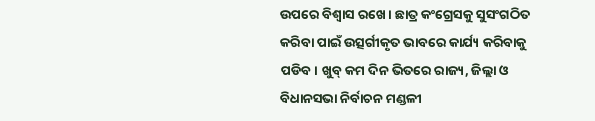ଉପରେ ବିଶ୍ୱାସ ରଖେ। ଛାତ୍ର କଂଗ୍ରେସକୁ ସୁସଂଗଠିତ କରିବା ପାଇଁ ଉତ୍ସର୍ଗୀକୃତ ଭାବରେ କାର୍ଯ୍ୟ କରିବାକୁ ପଡିବ। ଖୁବ୍‍ କମ ଦିନ ଭିତରେ ରାଜ୍ୟ, ଜିଲ୍ଲା ଓ ବିଧାନସଭା ନିର୍ବାଚନ ମଣ୍ଡଳୀ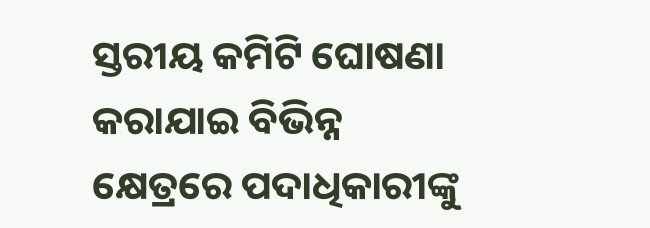ସ୍ତରୀୟ କମିଟି ଘୋଷଣା କରାଯାଇ ବିଭିନ୍ନ କ୍ଷେତ୍ରରେ ପଦାଧିକାରୀଙ୍କୁ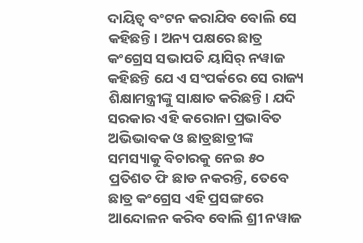ଦାୟିତ୍ୱ ବଂଟନ କରାଯିବ ବୋଲି ସେ କହିଛନ୍ତି। ଅନ୍ୟ ପକ୍ଷରେ ଛାତ୍ର କଂଗ୍ରେସ ସଭାପତି ୟାସିର୍‍ ନୱାଜ କହିଛନ୍ତି ଯେ ଏ ସଂପର୍କରେ ସେ ରାଜ୍ୟ ଶିକ୍ଷାମନ୍ତ୍ରୀଙ୍କୁ ସାକ୍ଷାତ କରିଛନ୍ତି। ଯଦି ସରକାର ଏହି କରୋନା ପ୍ରଭାବିତ ଅଭିଭାବକ ଓ ଛାତ୍ରଛାତ୍ରୀଙ୍କ ସମସ୍ୟାକୁ ବିଚାରକୁ ନେଇ ୫୦ ପ୍ରତିଶତ ଫି ଛାଡ ନକରନ୍ତି, ତେବେ ଛାତ୍ର କଂଗ୍ରେସ ଏହି ପ୍ରସଙ୍ଗରେ ଆନ୍ଦୋଳନ କରିବ ବୋଲି ଶ୍ରୀ ନୱାଜ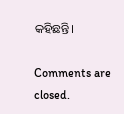କହିଛନ୍ତି।

Comments are closed.